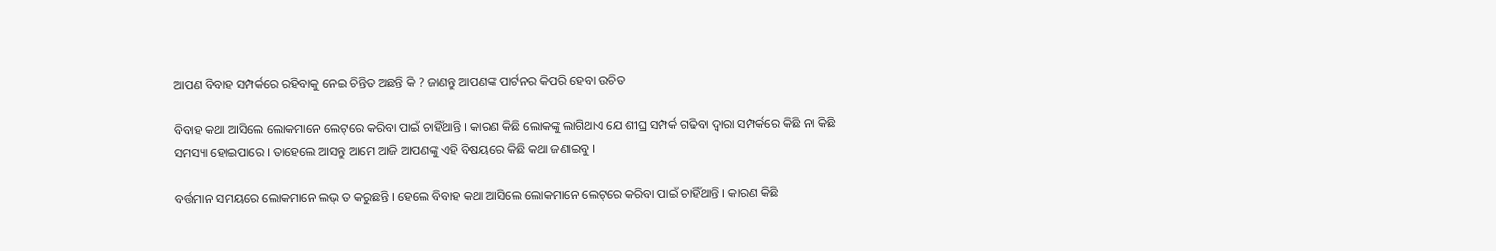ଆପଣ ବିବାହ ସମ୍ପର୍କରେ ରହିବାକୁ ନେଇ ଚିନ୍ତିତ ଅଛନ୍ତି କି ? ଜାଣନ୍ତୁ ଆପଣଙ୍କ ପାର୍ଟନର କିପରି ହେବା ଉଚିତ

ବିବାହ କଥା ଆସିଲେ ଲୋକମାନେ ଲେଟ୍‌ରେ କରିବା ପାଇଁ ଚାହିଁଥାନ୍ତି । କାରଣ କିଛି ଲୋକଙ୍କୁ ଲାଗିଥାଏ ଯେ ଶୀଘ୍ର ସମ୍ପର୍କ ଗଢିବା ଦ୍ୱାରା ସମ୍ପର୍କରେ କିଛି ନା କିଛି ସମସ୍ୟା ହୋଇପାରେ । ତାହେଲେ ଆସନ୍ତୁ ଆମେ ଆଜି ଆପଣଙ୍କୁ ଏହି ବିଷୟରେ କିଛି କଥା ଜଣାଇବୁ ।

ବର୍ତ୍ତମାନ ସମୟରେ ଲୋକମାନେ ଲଭ୍‌ ତ କରୁଛନ୍ତି । ହେଲେ ବିବାହ କଥା ଆସିଲେ ଲୋକମାନେ ଲେଟ୍‌ରେ କରିବା ପାଇଁ ଚାହିଁଥାନ୍ତି । କାରଣ କିଛି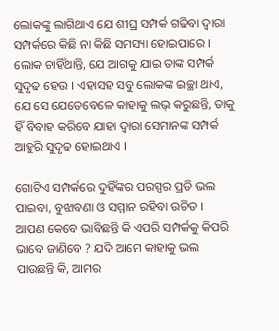ଲୋକଙ୍କୁ ଲାଗିଥାଏ ଯେ ଶୀଘ୍ର ସମ୍ପର୍କ ଗଢିବା ଦ୍ୱାରା ସମ୍ପର୍କରେ କିଛି ନା କିଛି ସମସ୍ୟା ହୋଇପାରେ । ଲୋକ ଚାହିଁଥାନ୍ତି, ଯେ ଆଗକୁ ଯାଇ ତାଙ୍କ ସମ୍ପର୍କ ସୁଦୃଢ ହେଉ । ଏହାସହ ସବୁ ଲୋକଙ୍କ ଇଚ୍ଛା ଥାଏ, ଯେ ସେ ଯେତେବେଳେ କାହାକୁ ଲଭ୍‌ କରୁଛନ୍ତି, ତାକୁ ହିଁ ବିବାହ କରିବେ ଯାହା ଦ୍ୱାରା ସେମାନଙ୍କ ସମ୍ପର୍କ ଆହୁରି ସୁଦୃଢ ହୋଇଥାଏ ।

ଗୋଟିଏ ସମ୍ପର୍କରେ ଦୁହିଁଙ୍କର ପରସ୍ପର ପ୍ରତି ଭଲ ପାଇବା, ବୁଝାବଣା ଓ ସମ୍ମାନ ରହିବା ଉଚିତ ।  ଆପଣ କେବେ ଭାବିଛନ୍ତି କି ଏପରି ସମ୍ପର୍କକୁ କିପରି ଭାବେ ଜାଣିବେ ? ଯଦି ଆମେ କାହାକୁ ଭଲ ପାଉଛନ୍ତି କି, ଆମର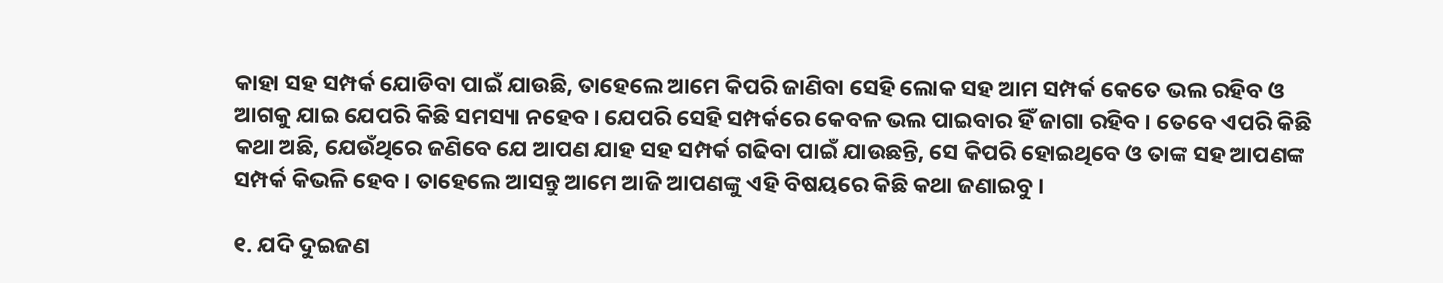କାହା ସହ ସମ୍ପର୍କ ଯୋଡିବା ପାଇଁ ଯାଉଛି, ତାହେଲେ ଆମେ କିପରି ଜାଣିବା ସେହି ଲୋକ ସହ ଆମ ସମ୍ପର୍କ କେତେ ଭଲ ରହିବ ଓ ଆଗକୁ ଯାଇ ଯେପରି କିଛି ସମସ୍ୟା ନହେବ । ଯେପରି ସେହି ସମ୍ପର୍କରେ କେବଳ ଭଲ ପାଇବାର ହିଁ ଜାଗା ରହିବ । ତେବେ ଏପରି କିଛି କଥା ଅଛି, ଯେଉଁଥିରେ ଜଣିବେ ଯେ ଆପଣ ଯାହ ସହ ସମ୍ପର୍କ ଗଢିବା ପାଇଁ ଯାଉଛନ୍ତି, ସେ କିପରି ହୋଇଥିବେ ଓ ତାଙ୍କ ସହ ଆପଣଙ୍କ ସମ୍ପର୍କ କିଭଳି ହେବ । ତାହେଲେ ଆସନ୍ତୁ ଆମେ ଆଜି ଆପଣଙ୍କୁ ଏହି ବିଷୟରେ କିଛି କଥା ଜଣାଇବୁ ।

୧. ଯଦି ଦୁଇଜଣ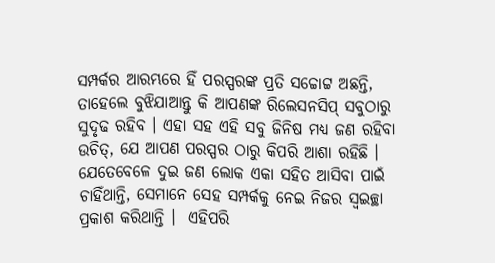ସମ୍ପର୍କର ଆରମ୍ଭରେ ହିଁ ପରସ୍ପରଙ୍କ ପ୍ରତି ସଚ୍ଚୋଟ୍ଟ ଅଛନ୍ତି, ତାହେଲେ ବୁଝିଯାଆନ୍ତୁ କି ଆପଣଙ୍କ ରିଲେସନସିପ୍‌ ସବୁଠାରୁ ସୁଦୃଢ ରହିବ । ଏହା ସହ ଏହି ସବୁ ଜିନିଷ ମଧ୍ୟ ଜଣ ରହିବା ଉଚିତ୍‌, ଯେ ଆପଣ ପରସ୍ପର ଠାରୁ କିପରି ଆଶା ରହିଛି । ଯେତେବେଳେ ଦୁଇ ଜଣ ଲୋକ ଏକା ସହିତ ଆସିବା ପାଇଁ ଚାହିଁଥାନ୍ତି, ସେମାନେ ସେହ ସମ୍ପର୍କକୁ ନେଇ ନିଜର ସ୍ୱଇଚ୍ଛା ପ୍ରକାଶ କରିଥାନ୍ତି ।  ଏହିପରି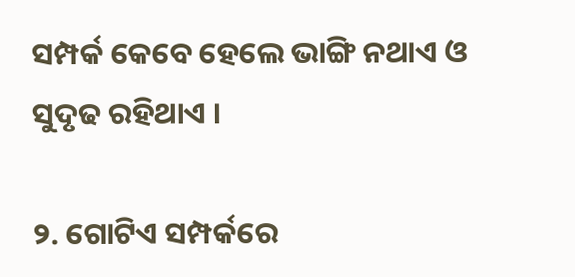ସମ୍ପର୍କ କେବେ ହେଲେ ଭାଙ୍ଗି ନଥାଏ ଓ ସୁଦୃଢ ରହିଥାଏ ।

୨. ଗୋଟିଏ ସମ୍ପର୍କରେ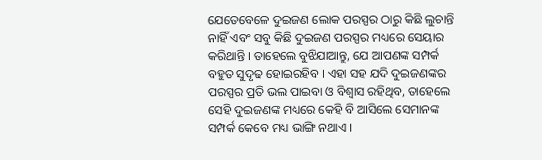ଯେତେବେଳେ ଦୁଇଜଣ ଲୋକ ପରସ୍ପର ଠାରୁ କିଛି ଲୁଚାନ୍ତି ନାହିଁ ଏବଂ ସବୁ କିଛି ଦୁଇଜଣ ପରସ୍ପର ମଧ୍ୟରେ ସେୟାର କରିଥାନ୍ତି । ତାହେଲେ ବୁଝିଯାଆନ୍ତୁ, ଯେ ଆପଣଙ୍କ ସମ୍ପର୍କ ବହୁତ ସୁଦୃଢ ହୋଇରହିବ । ଏହା ସହ ଯଦି ଦୁଇଜଣଙ୍କର ପରସ୍ପର ପ୍ରତି ଭଲ ପାଇବା ଓ ବିଶ୍ୱାସ ରହିଥିବ, ତାହେଲେ ସେହି ଦୁଇଜଣଙ୍କ ମଧ୍ୟରେ କେହି ବି ଆସିଲେ ସେମାନଙ୍କ ସମ୍ପର୍କ କେବେ ମଧ୍ୟ ଭାଙ୍ଗି ନଥାଏ ।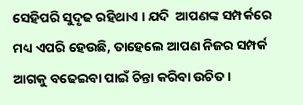ସେହିପରି ସୁଦୃଢ ରହିଥାଏ । ଯଦି  ଆପଣଙ୍କ ସମ୍ପର୍କରେ ମଧ୍ୟ ଏପରି ହେଉଛି, ତାହେଲେ ଆପଣ ନିଜର ସମ୍ପର୍କ ଆଗକୁ ବଢେଇବା ପାଇଁ ଚିନ୍ତା କରିବା ଉଚିତ ।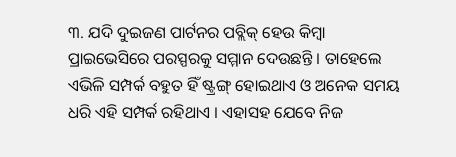୩. ଯଦି ଦୁଇଜଣ ପାର୍ଟନର ପବ୍ଲିକ୍‌ ହେଉ କିମ୍ବା ପ୍ରାଇଭେସିରେ ପରସ୍ପରକୁ ସମ୍ମାନ ଦେଉଛନ୍ତି । ତାହେଲେ ଏଭିଳି ସମ୍ପର୍କ ବହୁତ ହିଁ ଷ୍ଟ୍ରଙ୍ଗ୍‌ ହୋଇଥାଏ ଓ ଅନେକ ସମୟ ଧରି ଏହି ସମ୍ପର୍କ ରହିଥାଏ । ଏହାସହ ଯେବେ ନିଜ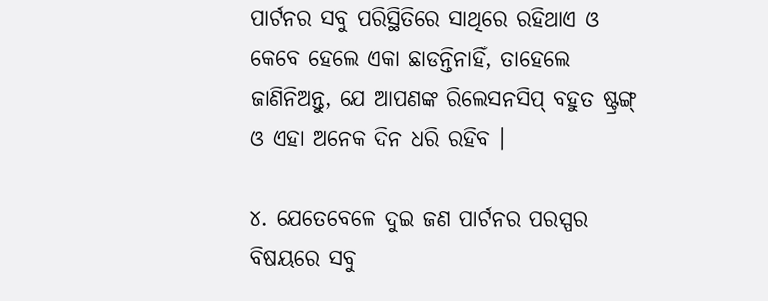ପାର୍ଟନର ସବୁ ପରିସ୍ଥିତିରେ ସାଥିରେ ରହିଥାଏ ଓ କେବେ ହେଲେ ଏକା ଛାଡନ୍ତିନାହିଁ, ତାହେଲେ ଜାଣିନିଅନ୍ତୁ, ଯେ ଆପଣଙ୍କ ରିଲେସନସିପ୍‌ ବହୁତ ଷ୍ଟ୍ରଙ୍ଗ୍‌ ଓ ଏହା ଅନେକ ଦିନ ଧରି ରହିବ ।

୪. ଯେତେବେଳେ ଦୁଇ ଜଣ ପାର୍ଟନର ପରସ୍ପର ବିଷୟରେ ସବୁ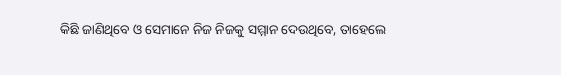କିଛି ଜାଣିଥିବେ ଓ ସେମାନେ ନିଜ ନିଜକୁ ସମ୍ମାନ ଦେଉଥିବେ, ତାହେଲେ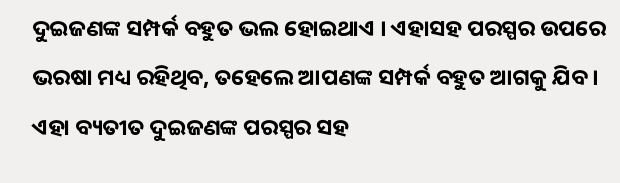ଦୁଇଜଣଙ୍କ ସମ୍ପର୍କ ବହୁତ ଭଲ ହୋଇଥାଏ । ଏହାସହ ପରସ୍ପର ଉପରେ ଭରଷା ମଧ୍ୟ ରହିଥିବ, ତହେଲେ ଆପଣଙ୍କ ସମ୍ପର୍କ ବହୁତ ଆଗକୁ ଯିବ । ଏହା ବ୍ୟତୀତ ଦୁଇଜଣଙ୍କ ପରସ୍ପର ସହ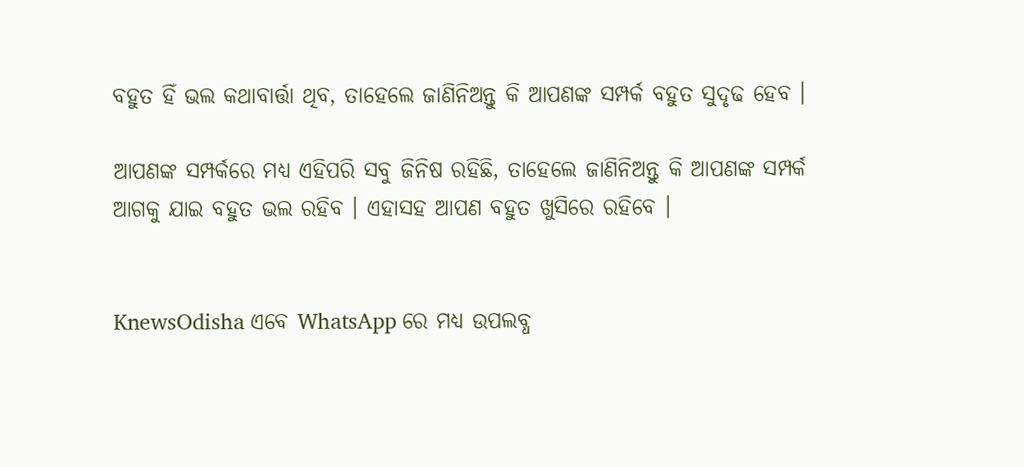ବହୁତ ହିଁ ଭଲ କଥାବାର୍ତ୍ତା ଥିବ, ତାହେଲେ ଜାଣିନିଅନ୍ତୁ କି ଆପଣଙ୍କ ସମ୍ପର୍କ ବହୁତ ସୁଦୃଢ ହେବ ।

ଆପଣଙ୍କ ସମ୍ପର୍କରେ ମଧ୍ୟ ଏହିପରି ସବୁ ଜିନିଷ ରହିଛି, ତାହେଲେ ଜାଣିନିଅନ୍ତୁ କି ଆପଣଙ୍କ ସମ୍ପର୍କ ଆଗକୁ ଯାଇ ବହୁତ ଭଲ ରହିବ । ଏହାସହ ଆପଣ ବହୁତ ଖୁସିରେ ରହିବେ ।


KnewsOdisha ଏବେ WhatsApp ରେ ମଧ୍ୟ ଉପଲବ୍ଧ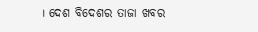। ଦେଶ ବିଦେଶର ତାଜା ଖବର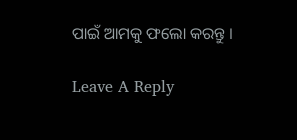ପାଇଁ ଆମକୁ ଫଲୋ କରନ୍ତୁ ।

Leave A Reply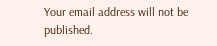Your email address will not be published.